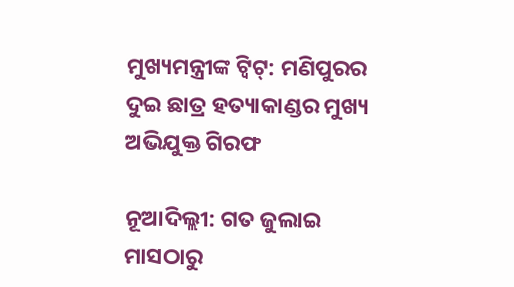ମୁଖ୍ୟମନ୍ତ୍ରୀଙ୍କ ଟ୍ୱିଟ୍: ମଣିପୁରର ଦୁଇ ଛାତ୍ର ହତ୍ୟାକାଣ୍ଡର ମୁଖ୍ୟ ଅଭିଯୁକ୍ତ ଗିରଫ

ନୂଆଦିଲ୍ଲୀ: ଗତ ଜୁଲାଇ ମାସଠାରୁ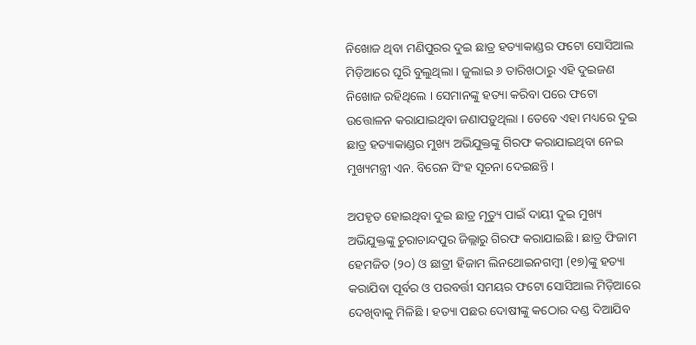ନିଖୋଜ ଥିବା ମଣିପୁରର ଦୁଇ ଛାତ୍ର ହତ୍ୟାକାଣ୍ଡର ଫଟୋ ସୋସିଆଲ ମିଡ଼ିଆରେ ଘୂରି ବୁଲୁଥିଲା । ଜୁଲାଇ ୬ ତାରିଖଠାରୁ ଏହି ଦୁଇଜଣ ନିଖୋଜ ରହିଥିଲେ । ସେମାନଙ୍କୁ ହତ୍ୟା କରିବା ପରେ ଫଟୋ ଉତ୍ତୋଳନ କରାଯାଇଥିବା ଜଣାପଡ଼ୁଥିଲା । ତେବେ ଏହା ମଧ୍ୟରେ ଦୁଇ ଛାତ୍ର ହତ୍ୟାକାଣ୍ଡର ମୁଖ୍ୟ ଅଭିଯୁକ୍ତଙ୍କୁ ଗିରଫ କରାଯାଇଥିବା ନେଇ ମୁଖ୍ୟମନ୍ତ୍ରୀ ଏନ. ବିରେନ ସିଂହ ସୂଚନା ଦେଇଛନ୍ତି ।

ଅପହୃତ ହୋଇଥିବା ଦୁଇ ଛାତ୍ର ମୃତ୍ୟୁ ପାଇଁ ଦାୟୀ ଦୁଇ ମୁଖ୍ୟ ଅଭିଯୁକ୍ତଙ୍କୁ ଚୁରାଚାନ୍ଦପୁର ଜିଲ୍ଲାରୁ ଗିରଫ କରାଯାଇଛି । ଛାତ୍ର ଫିଜାମ ହେମଜିତ (୨୦) ଓ ଛାତ୍ରୀ ହିଜାମ ଲିନଥୋଇନଗମ୍ବୀ (୧୭)ଙ୍କୁ ହତ୍ୟା କରାଯିବା ପୂର୍ବର ଓ ପରବର୍ତ୍ତୀ ସମୟର ଫଟୋ ସୋସିଆଲ ମିଡ଼ିଆରେ ଦେଖିବାକୁ ମିଳିଛି । ହତ୍ୟା ପଛର ଦୋଷୀଙ୍କୁ କଠୋର ଦଣ୍ଡ ଦିଆଯିବ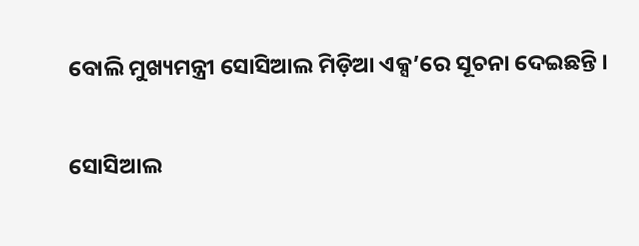ବୋଲି ମୁଖ୍ୟମନ୍ତ୍ରୀ ସୋସିଆଲ ମିଡ଼ିଆ ଏକ୍ସ’ରେ ସୂଚନା ଦେଇଛନ୍ତି ।

ସୋସିଆଲ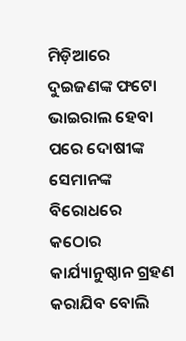ମିଡ଼ିଆରେ ଦୁଇଜଣଙ୍କ ଫଟୋ ଭାଇରାଲ ହେବା ପରେ ଦୋଷୀଙ୍କ ସେମାନଙ୍କ ବିରୋଧରେ କଠୋର କାର୍ଯ୍ୟାନୁଷ୍ଠାନ ଗ୍ରହଣ କରାଯିବ ବୋଲି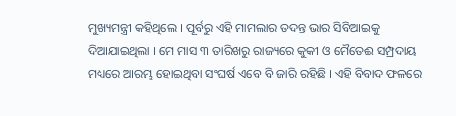ମୁଖ୍ୟମନ୍ତ୍ରୀ କହିଥିଲେ । ପୂର୍ବରୁ ଏହି ମାମଲାର ତଦନ୍ତ ଭାର ସିବିଆଇକୁ ଦିଆଯାଇଥିଲା । ମେ ମାସ ୩ ତାରିଖରୁ ରାଜ୍ୟରେ କୁକୀ ଓ ମୈତେଈ ସମ୍ପ୍ରଦାୟ ମଧ୍ୟରେ ଆରମ୍ଭ ହୋଇଥିବା ସଂଘର୍ଷ ଏବେ ବି ଜାରି ରହିଛି । ଏହି ବିବାଦ ଫଳରେ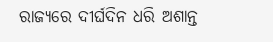ରାଜ୍ୟରେ ଦୀର୍ଘଦିନ ଧରି ଅଶାନ୍ତ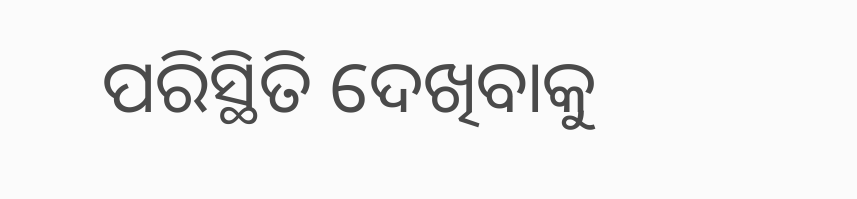ପରିସ୍ଥିତି ଦେଖିବାକୁ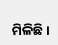ମିଳିଛି ।